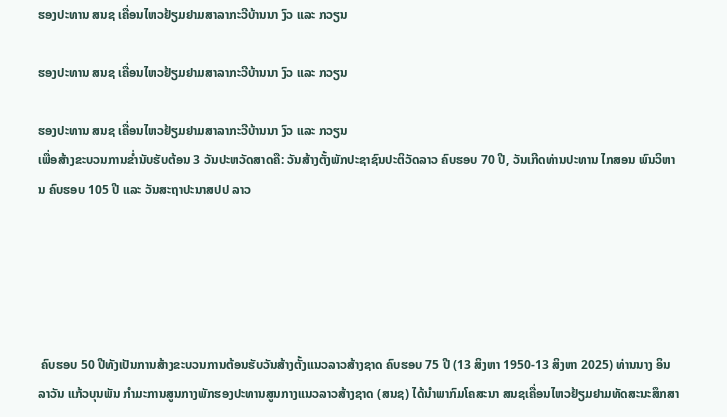ຮອງປະທານ ສນຊ ເຄື່ອນໄຫວຢ້ຽມຢາມສາລາກະວີບ້ານນາ ງົວ ແລະ ກວຽນ

ຮອງປະທານ ສນຊ ເຄື່ອນໄຫວຢ້ຽມຢາມສາລາກະວີບ້ານນາ ງົວ ແລະ ກວຽນ

ຮອງປະທານ ສນຊ ເຄື່ອນໄຫວຢ້ຽມຢາມສາລາກະວີບ້ານນາ ງົວ ແລະ ກວຽນ
ເພື່ອສ້າງຂະບວນການຂ່ຳນັບຮັບຕ້ອນ 3 ວັນປະຫວັດສາດຄື: ວັນສ້າງຕັ້ງພັກປະຊາຊົນປະຕິວັດລາວ ຄົບຮອບ 70 ປີ, ວັນເກີດທ່ານປະທານ ໄກສອນ ພົນວິຫານ ຄົບຮອບ 105 ປີ ແລະ ວັນສະຖາປະນາສປປ ລາວ





 ຄົບຮອບ 50 ປີທັງເປັນການສ້າງຂະບວນການຕ້ອນຮັບວັນສ້າງຕັ້ງແນວລາວສ້າງຊາດ ຄົບຮອບ 75 ປີ (13 ສິງຫາ 1950-13 ສິງຫາ 2025) ທ່ານນາງ ອິນລາວັນ ແກ້ວບຸນພັນ ກຳມະການສູນກາງພັກຮອງປະທານສູນກາງແນວລາວສ້າງຊາດ (ສນຊ) ໄດ້ນໍາພາກົມໂຄສະນາ ສນຊເຄື່ອນໄຫວຢ້ຽມຢາມທັດສະນະສຶກສາ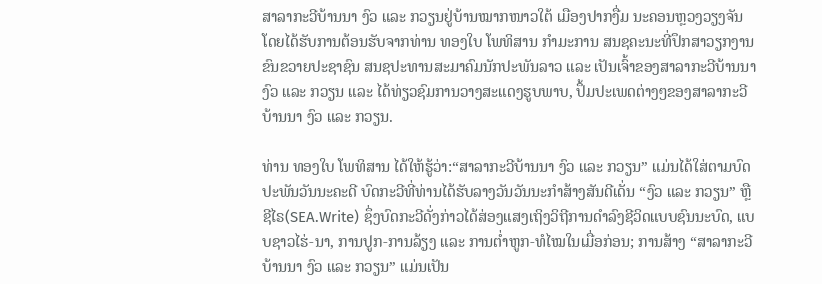ສາລາກະວີບ້ານນາ ງົວ ແລະ ກວຽນຢູ່ບ້ານໝາກໜາວໃຕ້ ເມືອງປາກງື່ມ ນະຄອນຫຼວງວຽງຈັນ ໂດຍໄດ້ຮັບການຕ້ອນຮັບຈາກທ່ານ ທອງໃບ ໂພທິສານ ກຳມະການ ສນຊຄະນະທີ່ປຶກສາວຽກງານຂົນຂວາຍປະຊາຊົນ ສນຊປະທານສະມາຄົມນັກປະພັນລາວ ແລະ ເປັນເຈົ້າຂອງສາລາກະວີບ້ານນາ ງົວ ແລະ ກວຽນ ແລະ ໄດ້ທ່ຽວຊົມການວາງສະແດງຮູບພາບ, ປຶ້ມປະເພດຕ່າງໆຂອງສາລາກະວີບ້ານນາ ງົວ ແລະ ກວຽນ.

ທ່ານ ທອງໃບ ໂພທິສານ ໄດ້ໃຫ້ຮູ້ວ່າ:“ສາລາກະວີບ້ານນາ ງົວ ແລະ ກວຽນ” ແມ່ນໄດ້ໃສ່ຕາມບົດປະພັນວັນນະຄະດີ ບົດກະວີທີ່ທ່ານໄດ້ຮັບລາງວັນວັນນະກຳສ້າງສັນດີເດັ່ນ “ງົວ ແລະ ກວຽນ” ຫຼືຊີໄຣ(SEA.Write) ຊຶ່ງບົດກະວີດັ່ງກ່າວໄດ້ສ່ອງແສງເຖິງວິຖີການດຳລົງຊີວິດແບບຊົນນະບົດ, ແບບຊາວໄຮ່-ນາ, ການປູກ-ການລ້ຽງ ແລະ ການຕໍ່າຫູກ-ທໍໄໝໃນເມື່ອກ່ອນ; ການສ້າງ “ສາລາກະວີບ້ານນາ ງົວ ແລະ ກວຽນ” ແມ່ນເປັນ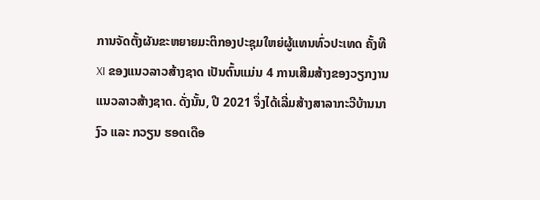ການຈັດຕັ້ງຜັນຂະຫຍາຍມະຕິກອງປະຊຸມໃຫຍ່ຜູ້ແທນທົ່ວປະເທດ ຄັ້ງທີ XI ຂອງແນວລາວສ້າງຊາດ ເປັນຕົ້ນແມ່ນ 4 ການເສີມສ້າງຂອງວຽກງານແນວລາວສ້າງຊາດ. ດັ່ງນັ້ນ, ປີ 2021 ຈຶ່ງໄດ້ເລີ່ມສ້າງສາລາກະວີບ້ານນາ ງົວ ແລະ ກວຽນ ຮອດເດືອ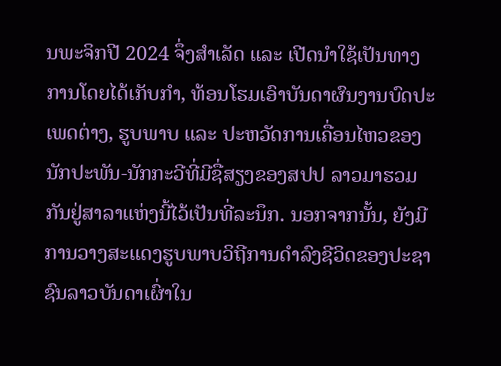ນພະຈິກປີ 2024 ຈຶ່ງສຳເລັດ ແລະ ເປີດນໍາໃຊ້ເປັນທາງການໂດຍໄດ້ເກັບກຳ, ທ້ອນໂຮມເອົາບັນດາຜົນງານບົດປະເພດຕ່າງ, ຮູບພາບ ແລະ ປະຫວັດການເຄື່ອນໄຫວຂອງນັກປະພັນ-ນັກກະວີທີ່ມີຊື່ສຽງຂອງສປປ ລາວມາຮວມກັນຢູ່ສາລາແຫ່ງນີ້ໄວ້ເປັນທີ່ລະນຶກ. ນອກຈາກນັ້ນ, ຍັງມີການວາງສະແດງຮູບພາບວິຖີການດຳລົງຊີວິດຂອງປະຊາຊົນລາວບັນດາເຜົ່າໃນ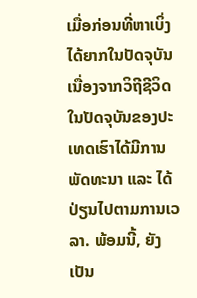ເມື່ອກ່ອນທີ່ຫາເບິ່ງໄດ້ຍາກໃນປັດຈຸບັນ ເນື່ອງຈາກວິຖີຊີວິດໃນປັດຈຸບັນຂອງປະເທດເຮົາໄດ້ມີການພັດທະນາ ແລະ ໄດ້ປ່ຽນໄປຕາມການເວລາ. ພ້ອມນີ້, ຍັງເປັນ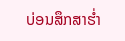ບ່ອນສຶກສາຮ່ຳ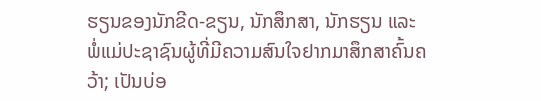ຮຽນຂອງນັກຂີດ-ຂຽນ, ນັກສຶກສາ, ນັກຮຽນ ແລະ ພໍ່ແມ່ປະຊາຊົນຜູ້ທີ່ມີຄວາມສົນໃຈຢາກມາສຶກສາຄົ້ນຄວ້າ; ເປັນບ່ອ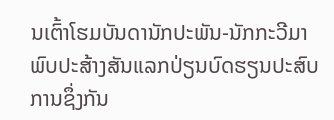ນເຕົ້າໂຮມບັນດານັກປະພັນ-ນັກກະວີມາພົບປະສ້າງສັນແລກປ່ຽນບົດຮຽນປະສົບການຊຶ່ງກັນ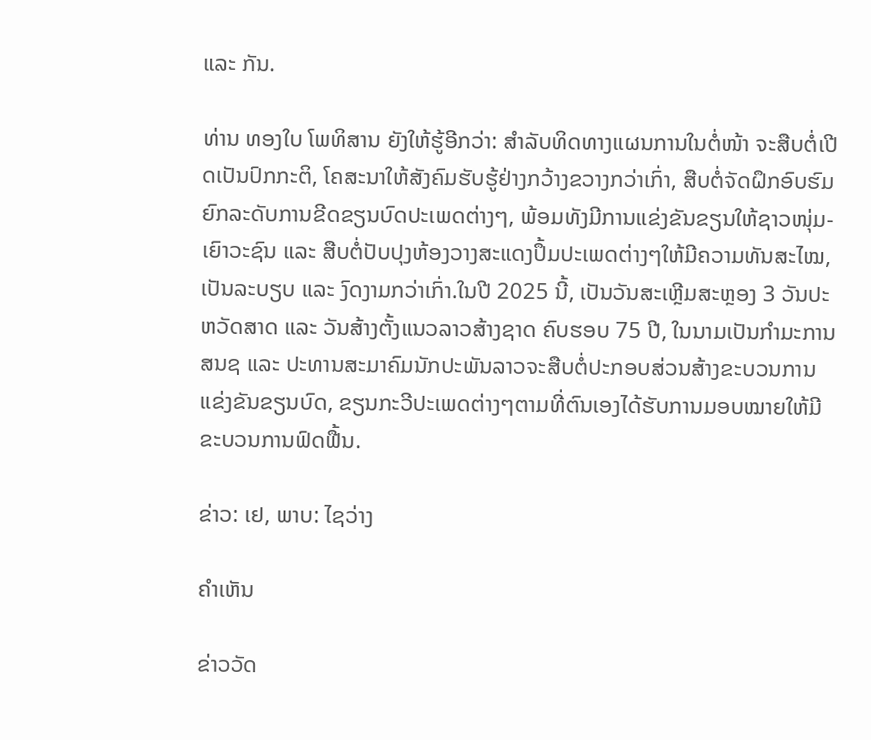ແລະ ກັນ.

ທ່ານ ທອງໃບ ໂພທິສານ ຍັງໃຫ້ຮູ້ອີກວ່າ: ສຳລັບທິດທາງແຜນການໃນຕໍ່ໜ້າ ຈະສືບຕໍ່ເປີດເປັນປົກກະຕິ, ໂຄສະນາໃຫ້ສັງຄົມຮັບຮູ້ຢ່າງກວ້າງຂວາງກວ່າເກົ່າ, ສືບຕໍ່ຈັດຝຶກອົບຮົມຍົກລະດັບການຂີດຂຽນບົດປະເພດຕ່າງໆ, ພ້ອມທັງມີການແຂ່ງຂັນຂຽນໃຫ້ຊາວໜຸ່ມ-ເຍົາວະຊົນ ແລະ ສືບຕໍ່ປັບປຸງຫ້ອງວາງສະແດງປຶ້ມປະເພດຕ່າງໆໃຫ້ມີຄວາມທັນສະໄໝ, ເປັນລະບຽບ ແລະ ງົດງາມກວ່າເກົ່າ.ໃນປີ 2025 ນີ້, ເປັນວັນສະເຫຼີມສະຫຼອງ 3 ວັນປະຫວັດສາດ ແລະ ວັນສ້າງຕັ້ງແນວລາວສ້າງຊາດ ຄົບຮອບ 75 ປີ, ໃນນາມເປັນກຳມະການ ສນຊ ແລະ ປະທານສະມາຄົມນັກປະພັນລາວຈະສືບຕໍ່ປະກອບສ່ວນສ້າງຂະບວນການແຂ່ງຂັນຂຽນບົດ, ຂຽນກະວີປະເພດຕ່າງໆຕາມທີ່ຕົນເອງໄດ້ຮັບການມອບໝາຍໃຫ້ມີຂະບວນການຟົດຟື້ນ.

ຂ່າວ: ເຢ, ພາບ: ໄຊວ່າງ

ຄໍາເຫັນ

ຂ່າວວັດ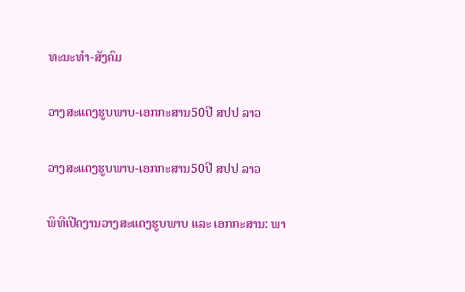ທະນະທຳ-ສັງຄົມ

ວາງສະແດງຮູບພາບ-ເອກກະສານ50ປີ ສປປ ລາວ

ວາງສະແດງຮູບພາບ-ເອກກະສານ50ປີ ສປປ ລາວ

ພິທີເປີດງານວາງສະແດງຮູບພາບ ແລະ ເອກກະສານ: ພາ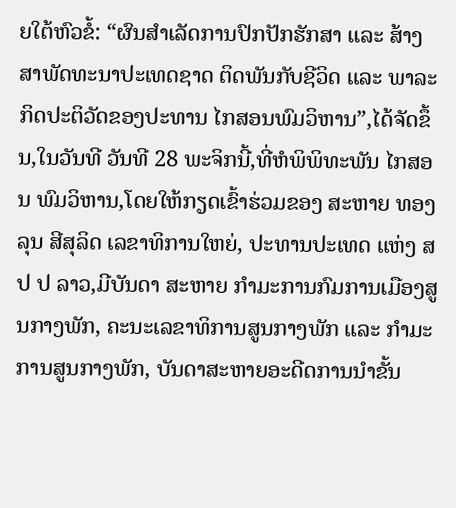ຍໃຕ້ຫົວຂໍ້: “ຜົນສໍາເລັດການປົກປັກຮັກສາ ແລະ ສ້າງສາພັດທະນາປະເທດຊາດ ຕິດພັນກັບຊີວິດ ແລະ ພາລະກິດປະຕິວັດຂອງປະທານ ໄກສອນພົມວິຫານ”,ໄດ້ຈັດຂຶ້ນ,ໃນວັນທີ ວັນທີ 28 ພະຈິກນີ້,ທີ່ຫໍພິພິທະພັນ ໄກສອນ ພົມວິຫານ,ໂດຍໃຫ້ກຽດເຂົ້າຮ່ວມຂອງ ສະຫາຍ ທອງລຸນ ສີສຸລິດ ເລຂາທິການໃຫຍ່, ປະທານປະເທດ ແຫ່ງ ສ ປ ປ ລາວ,ມີບັນດາ ສະຫາຍ ກໍາມະການກົມການເມືອງສູນກາງພັກ, ຄະນະເລຂາທິການສູນກາງພັກ ແລະ ກໍາມະການສູນກາງພັກ, ບັນດາສະຫາຍອະດີດການນໍາຂັ້ນ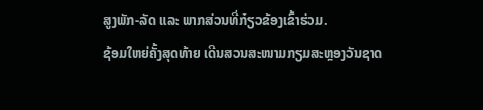ສູງພັກ-ລັດ ແລະ ພາກສ່ວນທີ່ກ໋ຽວຂ້ອງເຂົ້າຮ່ວມ.
ຊ້ອມໃຫຍ່ຄັ້ງສຸດທ້າຍ ເດີນສວນສະໜາມກຽມສະຫຼອງວັນຊາດ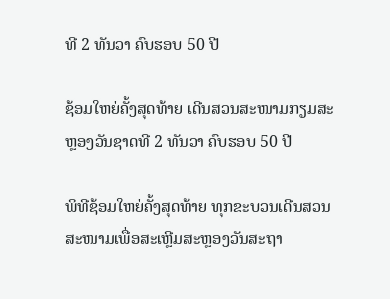ທີ 2 ທັນວາ ຄົບຮອບ 50 ປີ

ຊ້ອມໃຫຍ່ຄັ້ງສຸດທ້າຍ ເດີນສວນສະໜາມກຽມສະຫຼອງວັນຊາດທີ 2 ທັນວາ ຄົບຮອບ 50 ປີ

ພິທີຊ້ອມໃຫຍ່ຄັ້ງສຸດທ້າຍ ທຸກຂະບວນເດີນສວນສະໜາມເພື່ອສະເຫຼີມສະຫຼອງວັນສະຖາ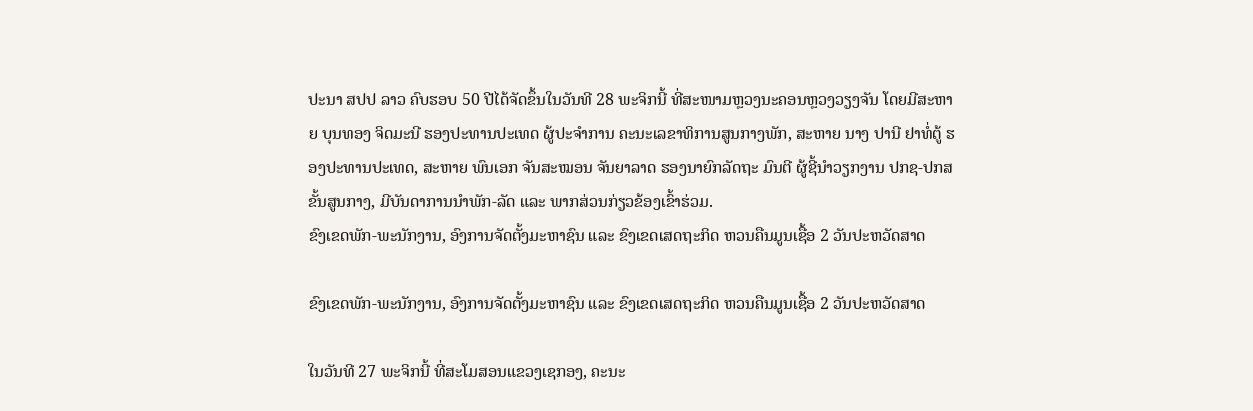ປະນາ ສປປ ລາວ ຄົບຮອບ 50 ປີໄດ້ຈັດຂຶ້ນໃນວັນທີ 28 ພະຈິກນີ້ ທີ່ສະໜາມຫຼວງນະຄອນຫຼວງວຽງຈັນ ໂດຍມີສະຫາຍ ບຸນທອງ ຈິດມະນີ ຮອງປະທານປະເທດ ຜູ້ປະຈໍາການ ຄະນະເລຂາທິການສູນກາງພັກ, ສະຫາຍ ນາງ ປານີ ຢາທໍ່ຕູ້ ຮອງປະທານປະເທດ, ສະຫາຍ ພົນເອກ ຈັນສະໝອນ ຈັນຍາລາດ ຮອງນາຍົກລັດຖະ ມົນຕີ ຜູ້ຊີ້ນໍາວຽກງານ ປກຊ-ປກສ ຂັ້ນສູນກາງ, ມີບັນດາການນຳພັກ-ລັດ ແລະ ພາກສ່ວນກ່ຽວຂ້ອງເຂົ້າຮ່ວມ.
ຂົງເຂດພັກ-ພະນັກງານ, ອົງການຈັດຕັ້ງມະຫາຊົນ ແລະ ຂົງເຂດເສດຖະກິດ ຫວນຄືນມູນເຊື້ອ 2 ວັນປະຫວັດສາດ

ຂົງເຂດພັກ-ພະນັກງານ, ອົງການຈັດຕັ້ງມະຫາຊົນ ແລະ ຂົງເຂດເສດຖະກິດ ຫວນຄືນມູນເຊື້ອ 2 ວັນປະຫວັດສາດ

ໃນວັນທີ 27 ພະຈິກນີ້ ທີ່ສະໂມສອນແຂວງເຊກອງ, ຄະນະ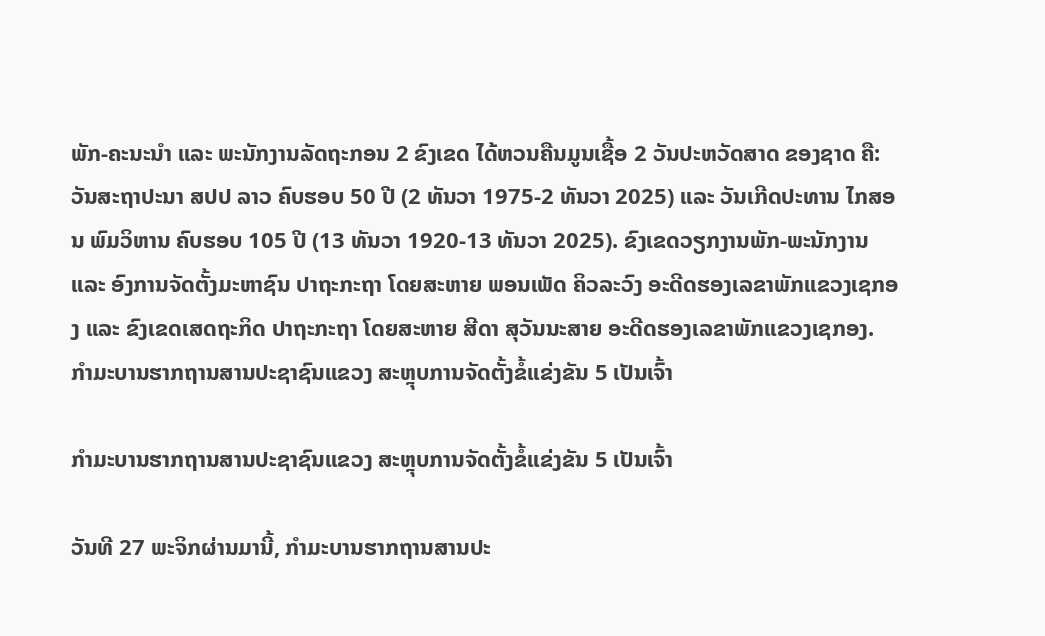ພັກ-ຄະນະນໍາ ແລະ ພະນັກງານລັດຖະກອນ 2 ຂົງເຂດ ໄດ້ຫວນຄືນມູນເຊື້ອ 2 ວັນປະຫວັດສາດ ຂອງຊາດ ຄື: ວັນສະຖາປະນາ ສປປ ລາວ ຄົບຮອບ 50 ປີ (2 ທັນວາ 1975-2 ທັນວາ 2025) ແລະ ວັນເກີດປະທານ ໄກສອນ ພົມວິຫານ ຄົບຮອບ 105 ປີ (13 ທັນວາ 1920-13 ທັນວາ 2025). ຂົງເຂດວຽກງານພັກ-ພະນັກງານ ແລະ ອົງການຈັດຕັ້ງມະຫາຊົນ ປາຖະກະຖາ ໂດຍສະຫາຍ ພອນເພັດ ຄິວລະວົງ ອະດີດຮອງເລຂາພັກແຂວງເຊກອງ ແລະ ຂົງເຂດເສດຖະກິດ ປາຖະກະຖາ ໂດຍສະຫາຍ ສີດາ ສຸວັນນະສາຍ ອະດີດຮອງເລຂາພັກແຂວງເຊກອງ.
ກຳມະບານຮາກຖານສານປະຊາຊົນແຂວງ ສະຫຼຸບການຈັດຕັ້ງຂໍ້ແຂ່ງຂັນ 5 ເປັນເຈົ້າ

ກຳມະບານຮາກຖານສານປະຊາຊົນແຂວງ ສະຫຼຸບການຈັດຕັ້ງຂໍ້ແຂ່ງຂັນ 5 ເປັນເຈົ້າ

ວັນທີ 27 ພະຈິກຜ່ານມານີ້, ກຳມະບານຮາກຖານສານປະ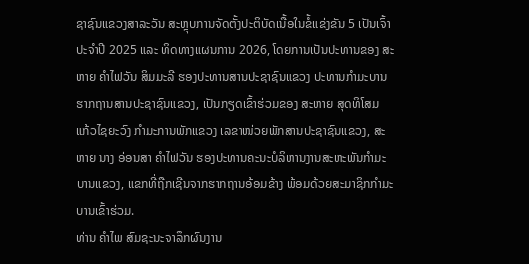ຊາຊົນແຂວງສາລະວັນ ສະຫຼຸບການຈັດຕັ້ງປະຕິບັດເນື້ອໃນຂໍ້ແຂ່ງຂັນ 5 ເປັນເຈົ້າ ປະຈຳປີ 2025 ແລະ ທິດທາງແຜນການ 2026, ໂດຍການເປັນປະທານຂອງ ສະຫາຍ ຄຳໄຟວັນ ສິມມະລີ ຮອງປະທານສານປະຊາຊົນແຂວງ ປະທານກຳມະບານຮາກຖານສານປະຊາຊົນແຂວງ, ເປັນກຽດເຂົ້າຮ່ວມຂອງ ສະຫາຍ ສຸດທິໂສມ ແກ້ວໄຊຍະວົງ ກຳມະການພັກແຂວງ ເລຂາໜ່ວຍພັກສານປະຊາຊົນແຂວງ, ສະຫາຍ ນາງ ອ່ອນສາ ຄຳໄຟວັນ ຮອງປະທານຄະນະບໍລິຫານງານສະຫະພັນກຳມະບານແຂວງ, ແຂກທີ່ຖືກເຊີນຈາກຮາກຖານອ້ອມຂ້າງ ພ້ອມດ້ວຍສະມາຊິກກຳມະບານເຂົ້າຮ່ວມ.
ທ່ານ ຄໍາໄພ ສົມຊະນະຈາລຶກຜົນງານ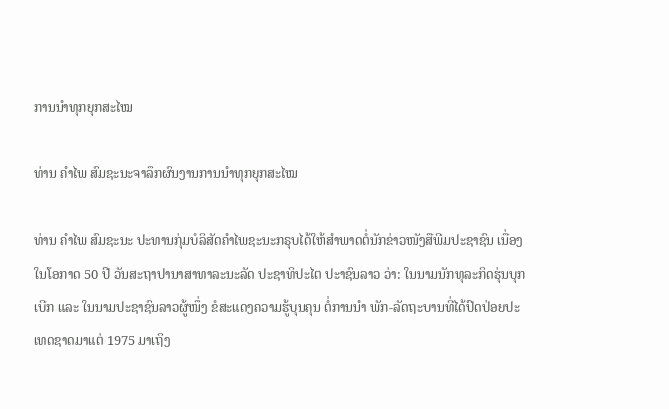ການນໍາທຸກຍຸກສະໄໝ

ທ່ານ ຄໍາໄພ ສົມຊະນະຈາລຶກຜົນງານການນໍາທຸກຍຸກສະໄໝ

ທ່ານ ຄໍາໄພ ສົມຊະນະ ປະທານກຸ່ມບໍລິສັດຄໍາໄພຊະນະກຣຸບໄດ້ໃຫ້ສໍາພາດຕໍ່ນັກຂ່າວໜັງສືພີມປະຊາຊົນ ເນື່ອງໃນໂອກາດ 50 ປີ ວັນສະຖາປານາສາທາລະນະລັດ ປະຊາທິປະໄຕ ປະາຊົນລາວ ວ່າ: ໃນນາມນັກທຸລະກິດຮຸ່ນບຸກເບີກ ແລະ ໃນນາມປະຊາຊົນລາວຜູ້ໜຶ່ງ ຂໍສະແດງຄວາມຮູ້ບຸນຄຸນ ຕໍ່ການນໍາ ພັກ-ລັດຖະບານທີ່ໄດ້ປົດປ່ອຍປະເທດຊາດມາແຕ່ 1975 ມາເຖິງ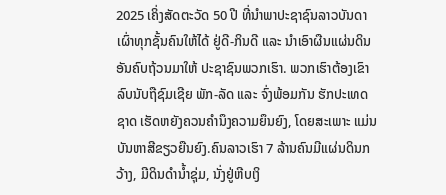2025 ເຄິ່ງສັດຕະວັດ 50 ປີ ທີ່ນຳພາປະຊາຊົນລາວບັນດາເຜົ່າທຸກຊັ້ນຄົນໃຫ້ໄດ້ ຢູ່ດີ-ກິນດີ ແລະ ນຳເອົາຜືນແຜ່ນດິນອັນຄົບຖ້ວນມາໃຫ້ ປະຊາຊົນພວກເຮົາ. ພວກເຮົາຕ້ອງເຂົາລົບນັບຖືຊົມເຊີຍ ພັກ-ລັດ ແລະ ຈົ່ງພ້ອມກັນ ຮັກປະເທດຊາດ ເຮັດຫຍັງຄວນຄໍານຶງຄວາມຍຶນຍົງ, ໂດຍສະເພາະ ແມ່ນບັນຫາສີຂຽວຍືນຍົງ.ຄົນລາວເຮົາ 7 ລ້ານຄົນມີແຜ່ນດິນກວ້າງ, ມີດິນດຳນໍ້າຊຸ່ມ, ນັ່ງຢູ່ຫີບເງິ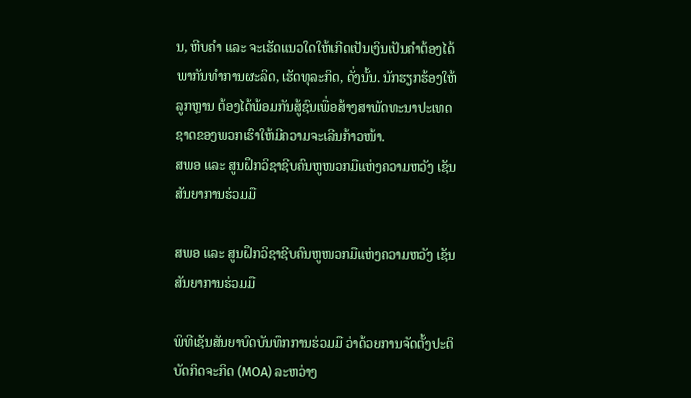ນ, ຫີບຄໍາ ແລະ ຈະເຮັດແນວໃດໃຫ້ເກີດເປັນເງິນເປັນຄໍາຕ້ອງໄດ້ພາກັນທຳການຜະລິດ, ເຮັດທຸລະກິດ, ດັ່ງນັ້ນ. ນັກຮຽກຮ້ອງໃຫ້ລູກຫຼານ ຕ້ອງໄດ້ພ້ອມກັນສູ້ຊົນເພື່ອສ້າງສາພັດທະນາປະເທດຊາດຂອງພວກເຮົາໃຫ້ມີຄວາມຈະເລີນກ້າວໜ້າ.
ສພອ ແລະ ສູນຝຶກວິຊາຊີບຄົນຫູໜວກມືແຫ່ງຄວາມຫວັງ ເຊັນສັນຍາການຮ່ວມມື

ສພອ ແລະ ສູນຝຶກວິຊາຊີບຄົນຫູໜວກມືແຫ່ງຄວາມຫວັງ ເຊັນສັນຍາການຮ່ວມມື

ພິທີເຊັນສັນຍາບົດບັນທຶກການຮ່ວມມື ວ່າດ້ວຍການຈັດຕັ້ງປະຕິບັດກິດຈະກິດ (MOA) ລະຫວ່າງ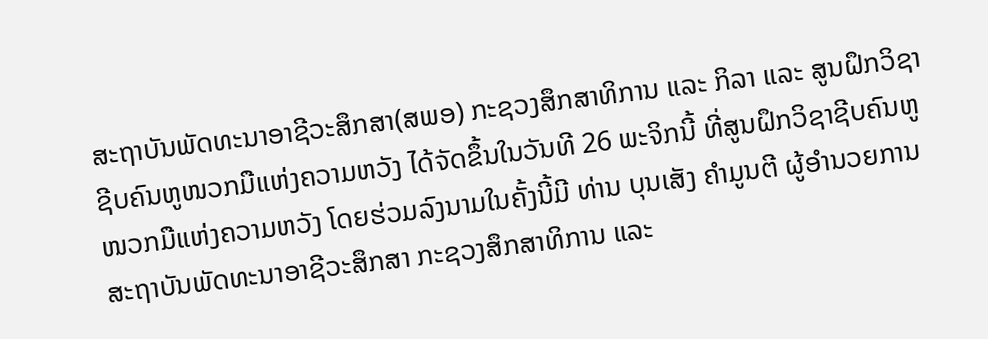ສະຖາບັນພັດທະນາອາຊີວະສຶກສາ(ສພອ) ກະຊວງສຶກສາທິການ ແລະ ກິລາ ແລະ ສູນຝຶກວິຊາຊີບຄົນຫູໜວກມືແຫ່ງຄວາມຫວັງ ໄດ້ຈັດຂຶ້ນໃນວັນທີ 26 ພະຈິກນີ້ ທີ່ສູນຝຶກວິຊາຊີບຄົນຫູໜວກມືແຫ່ງຄວາມຫວັງ ໂດຍຮ່ວມລົງນາມໃນຄັ້ງນີ້ມີ ທ່ານ ບຸນເສັງ ຄຳມູນຕີ ຜູ້ອຳນວຍການ ສະຖາບັນພັດທະນາອາຊີວະສຶກສາ ກະຊວງສຶກສາທິການ ແລະ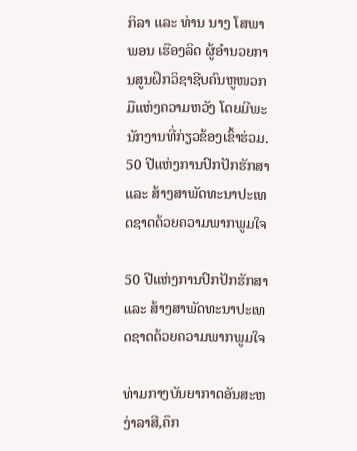ກິລາ ແລະ ທ່ານ ນາງ ໂສພາພອນ ເຮືອງລິດ ຜູ້ອຳນວຍການສູນຝຶກວິຊາຊີບຄົນຫູໜວກມືແຫ່ງຄວາມຫວັງ ໂດຍມີພະນັກງານທີ່ກ່ຽວຂ້ອງເຂົ້າຮ່ວມ.
50 ປີແຫ່ງການປົກປັກຮັກສາ ແລະ ສ້າງສາພັດທະນາປະເທດຊາດດ້ວຍຄວາມພາກພູມໃຈ

50 ປີແຫ່ງການປົກປັກຮັກສາ ແລະ ສ້າງສາພັດທະນາປະເທດຊາດດ້ວຍຄວາມພາກພູມໃຈ

ທ່າມກາງບັນຍາກາດອັນສະຫງ່າລາສີ,ຄຶກ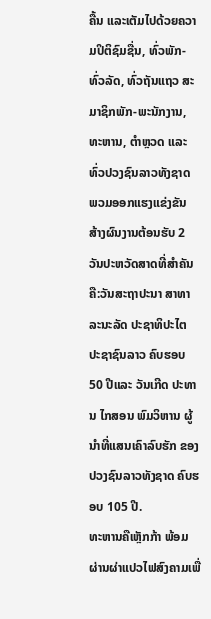ຄື້ນ ແລະເຕັມໄປດ້ວຍຄວາມປິຕິຊົມຊື່ນ, ທົ່ວພັກ-ທົ່ວລັດ, ທົ່ວຖັນແຖວ ສະມາຊິກພັກ-ພະນັກງານ, ທະຫານ, ຕໍາຫຼວດ ແລະ ທົ່ວປວງຊົນລາວທັງຊາດ ພວມອອກແຮງແຂ່ງຂັນ ສ້າງຜົນງານຕ້ອນຮັບ 2 ວັນປະຫວັດສາດທີ່ສຳຄັນ ຄື:ວັນສະຖາປະນາ ສາທາລະນະລັດ ປະຊາທິປະໄຕ ປະຊາຊົນລາວ ຄົບຮອບ 50 ປີແລະ ວັນເກີດ ປະທານ ໄກສອນ ພົມວິຫານ ຜູ້ນໍາທີ່ແສນເຄົາລົບຮັກ ຂອງປວງຊົນລາວທັງຊາດ ຄົບຮອບ 105 ປີ.
ທະຫານຄືເຫຼັກກ້າ ພ້ອມຜ່ານຜ່າແປວໄຟສົງຄາມເພື່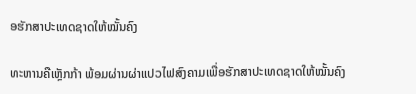ອຮັກສາປະເທດຊາດໃຫ້ໝັ້ນຄົງ

ທະຫານຄືເຫຼັກກ້າ ພ້ອມຜ່ານຜ່າແປວໄຟສົງຄາມເພື່ອຮັກສາປະເທດຊາດໃຫ້ໝັ້ນຄົງ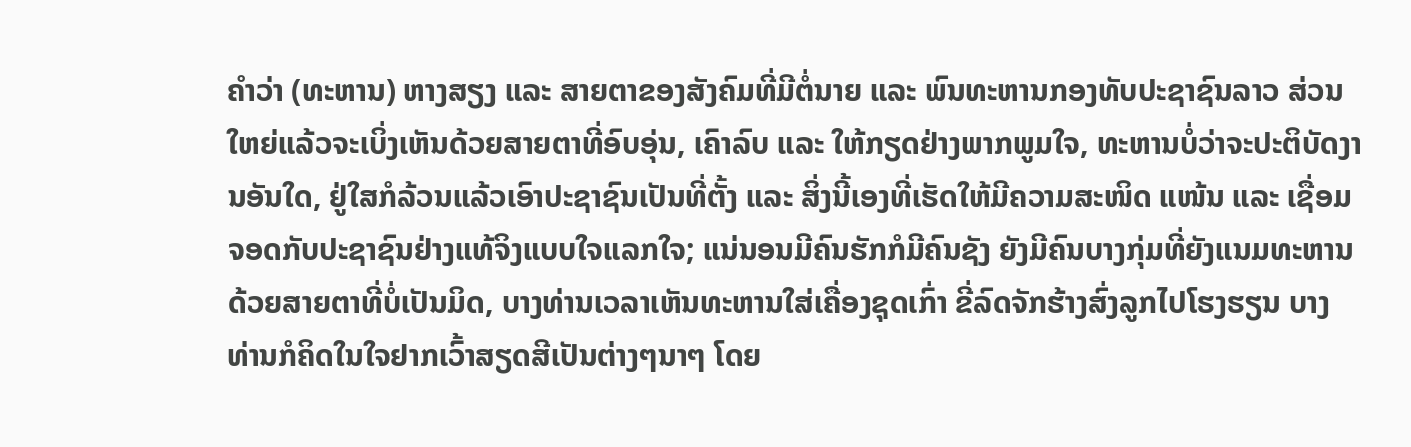ຄຳວ່າ (ທະຫານ) ຫາງສຽງ ແລະ ສາຍຕາຂອງສັງຄົມທີ່ມີຕໍ່ນາຍ ແລະ ພົນທະຫານກອງທັບປະຊາຊົນລາວ ສ່ວນໃຫຍ່ແລ້ວຈະເບິ່ງເຫັນດ້ວຍສາຍຕາທີ່ອົບອຸ່ນ, ເຄົາລົບ ແລະ ໃຫ້ກຽດຢ່າງພາກພູມໃຈ, ທະຫານບໍ່ວ່າຈະປະຕິບັດງານອັນໃດ, ຢູ່ໃສກໍລ້ວນແລ້ວເອົາປະຊາຊົນເປັນທີ່ຕັ້ງ ແລະ ສິ່ງນີ້ເອງທີ່ເຮັດໃຫ້ມີຄວາມສະໜິດ ແໜ້ນ ແລະ ເຊື່ອມຈອດກັບປະຊາຊົນຢ່າງແທ້ຈິງແບບໃຈແລກໃຈ; ແນ່ນອນມີຄົນຮັກກໍມີຄົນຊັງ ຍັງມີຄົນບາງກຸ່ມທີ່ຍັງແນມທະຫານດ້ວຍສາຍຕາທີ່ບໍ່ເປັນມິດ, ບາງທ່ານເວລາເຫັນທະຫານໃສ່ເຄື່ອງຊຸດເກົ່າ ຂີ່ລົດຈັກຮ້າງສົ່ງລູກໄປໂຮງຮຽນ ບາງທ່ານກໍຄິດໃນໃຈຢາກເວົ້າສຽດສີເປັນຕ່າງໆນາໆ ໂດຍ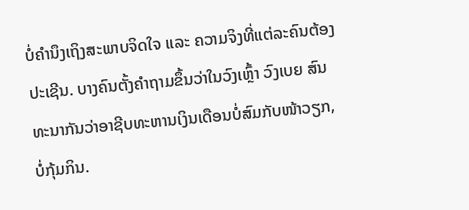ບໍ່ຄຳນຶງເຖິງສະພາບຈິດໃຈ ແລະ ຄວາມຈິງທີ່ແຕ່ລະຄົນຕ້ອງປະເຊີນ. ບາງຄົນຕັ້ງຄຳຖາມຂຶ້ນວ່າໃນວົງເຫຼົ້າ ວົງເບຍ ສົນທະນາກັນວ່າອາຊີບທະຫານເງິນເດືອນບໍ່ສົມກັບໜ້າວຽກ, ບໍ່ກຸ້ມກິນ.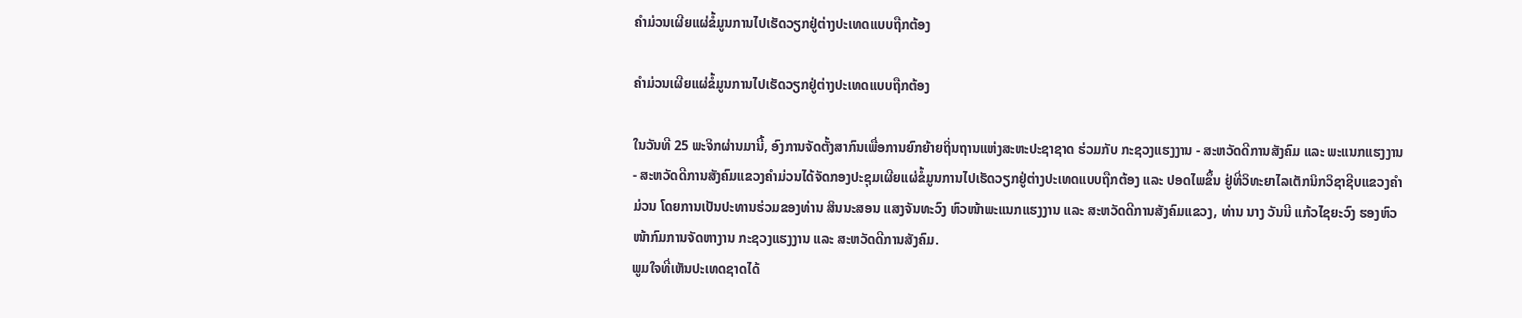ຄໍາມ່ວນເຜີຍແຜ່ຂໍ້ມູນການໄປເຮັດວຽກຢູ່ຕ່າງປະເທດແບບຖືກຕ້ອງ

ຄໍາມ່ວນເຜີຍແຜ່ຂໍ້ມູນການໄປເຮັດວຽກຢູ່ຕ່າງປະເທດແບບຖືກຕ້ອງ

ໃນວັນທີ 25 ພະຈິກຜ່ານມານີ້, ອົງການຈັດຕັ້ງສາກົນເພື່ອການຍົກຍ້າຍຖິ່ນຖານແຫ່ງສະຫະປະຊາຊາດ ຮ່ວມກັບ ກະຊວງແຮງງານ - ສະຫວັດດີການສັງຄົມ ແລະ ພະແນກແຮງງານ - ສະຫວັດດີການສັງຄົມແຂວງຄໍາມ່ວນໄດ້ຈັດກອງປະຊຸມເຜີຍແຜ່ຂໍ້ມູນການໄປເຮັດວຽກຢູ່ຕ່າງປະເທດແບບຖືກຕ້ອງ ແລະ ປອດໄພຂຶ້ນ ຢູ່ທີ່ວິທະຍາໄລເຕັກນິກວິຊາຊີບແຂວງຄໍາມ່ວນ ໂດຍການເປັນປະທານຮ່ວມຂອງທ່ານ ສິນນະສອນ ແສງຈັນທະວົງ ຫົວໜ້າພະແນກແຮງງານ ແລະ ສະຫວັດດີການສັງຄົມແຂວງ, ທ່ານ ນາງ ວັນນີ ແກ້ວໄຊຍະວົງ ຮອງຫົວໜ້າກົມການຈັດຫາງານ ກະຊວງແຮງງານ ແລະ ສະຫວັດດີການສັງຄົມ.
ພູມໃຈທີ່ເຫັນປະເທດຊາດໄດ້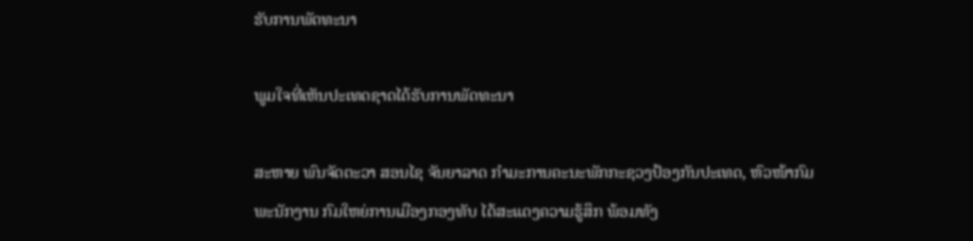ຮັບການພັດທະນາ

ພູມໃຈທີ່ເຫັນປະເທດຊາດໄດ້ຮັບການພັດທະນາ

ສະຫາຍ ພົນຈັດຕະວາ ສອນໄຊ ຈັນຍາລາດ ກຳມະການຄະນະພັກກະຊວງປ້ອງກັນປະເທດ, ຫົວໜ້າກົມພະນັກງານ ກົມໃຫຍ່ການເມືອງກອງທັບ ໄດ້ສະແດງຄວາມຮູ້ສຶກ ພ້ອມທັງ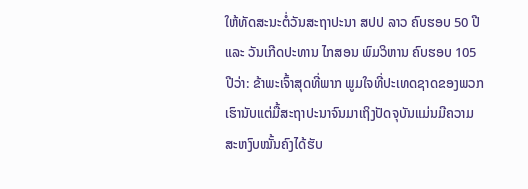ໃຫ້ທັດສະນະຕໍ່ວັນສະຖາປະນາ ສປປ ລາວ ຄົບຮອບ 50 ປີ ແລະ ວັນເກີດປະທານ ໄກສອນ ພົມວິຫານ ຄົບຮອບ 105 ປີວ່າ: ຂ້າພະເຈົ້າສຸດທີ່ພາກ ພູມໃຈທີ່ປະເທດຊາດຂອງພວກເຮົານັບແຕ່ມື້ສະຖາປະນາຈົນມາເຖິງປັດຈຸບັນແມ່ນມີຄວາມສະຫງົບໝັ້ນຄົງໄດ້ຮັບ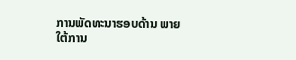ການພັດທະນາຮອບດ້ານ ພາຍໃຕ້ການ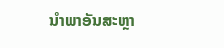ນໍາພາອັນສະຫຼາ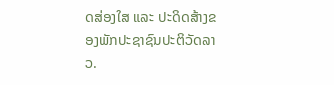ດສ່ອງໃສ ແລະ ປະດິດສ້າງຂອງພັກປະຊາຊົນປະຕິວັດລາວ.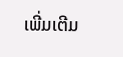ເພີ່ມເຕີມ